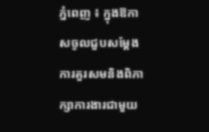ភ្នំពេញ ៖ ក្នុងឱកាសចូលជួបសម្តែង ការគួរសមនិងពិភាក្សាការងារជាមួយ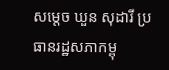សម្តេច ឃួន សុដារី ប្រធានរដ្ឋសភាកម្ពុ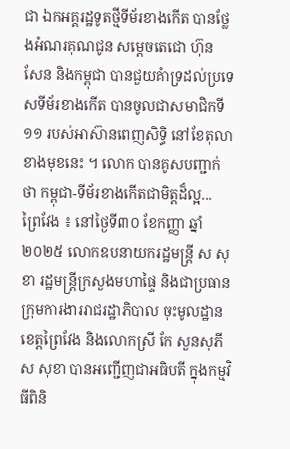ជា ឯកអគ្គរដ្ឋទូតថ្មីទីម័រខាងកើត បានថ្លែងអំណរគុណជូន សម្តេចតេជោ ហ៊ុន សែន និងកម្ពុជា បានជួយគំាទ្រដល់ប្រទេសទីម័រខាងកើត បានចូលជាសមាជិកទី១១ របស់អាស៊ានពេញសិទ្ធិ នៅខែតុលាខាងមុខនេះ ។ លោក បានគូសបញ្ជាក់ថា កម្ពុជា-ទីម័រខាងកើតជាមិត្តដ៏ល្អ...
ព្រៃវែង ៖ នៅថ្ងៃទី៣០ ខែកញ្ញា ឆ្នាំ២០២៥ លោកឧបនាយករដ្ឋមន្ត្រី ស សុខា រដ្ឋមន្ត្រីក្រសួងមហាផ្ទៃ និងជាប្រធាន ក្រុមការងាររាជរដ្ឋាភិបាល ចុះមូលដ្ឋានខេត្តព្រៃវែង និងលោកស្រី កែ សួនសុភី ស សុខា បានអញ្ជើញជាអធិបតី ក្នុងកម្មវិធីពិនិ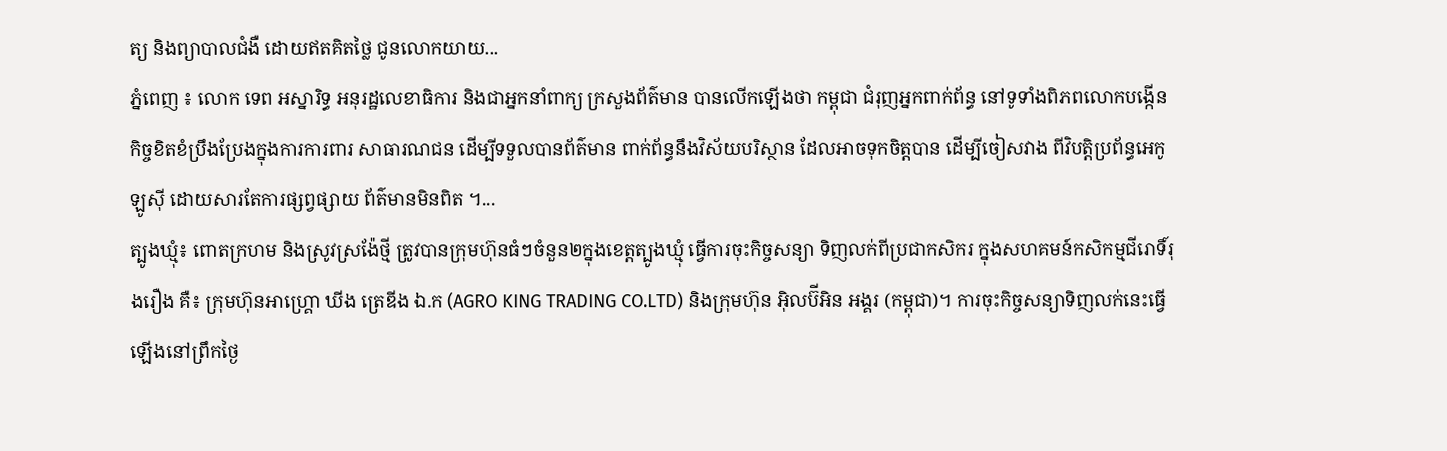ត្យ និងព្យាបាលជំងឺ ដោយឥតគិតថ្លៃ ជូនលោកយាយ...
ភ្នំពេញ ៖ លោក ទេព អស្នារិទ្ធ អនុរដ្ឋលេខាធិការ និងជាអ្នកនាំពាក្យ ក្រសួងព័ត៌មាន បានលើកឡើងថា កម្ពុជា ជំរុញអ្នកពាក់ព័ន្ធ នៅទូទាំងពិភពលោកបង្កើន កិច្ចខិតខំប្រឹងប្រែងក្នុងការការពារ សាធារណជន ដើម្បីទទួលបានព័ត៌មាន ពាក់ព័ន្ធនឹងវិស័យបរិស្ថាន ដែលអាចទុកចិត្តបាន ដើម្បីចៀសវាង ពីវិបត្តិប្រព័ន្ធអេកូឡូស៊ី ដោយសារតែការផ្សព្វផ្សាយ ព័ត៌មានមិនពិត ។...
ត្បូងឃ្មុំ៖ ពោតក្រហម និងស្រូវស្រង៉ែថ្មី ត្រូវបានក្រុមហ៊ុនធំៗចំនួន២ក្នុងខេត្តត្បូងឃ្មុំ ធ្វើការចុះកិច្ចសន្យា ទិញលក់ពីប្រជាកសិករ ក្នុងសហគមន៍កសិកម្មជីរោទិ៍រុងរឿង គឺ៖ ក្រុមហ៊ុនអាហ្គ្រោ ឃីង ត្រេឌីង ឯ.ក (AGRO KING TRADING CO.LTD) និងក្រុមហ៊ុន អ៊ិលប៊ីអិន អង្គរ (កម្ពុជា)។ ការចុះកិច្ចសន្យាទិញលក់នេះធ្វើឡើងនៅព្រឹកថ្ងៃ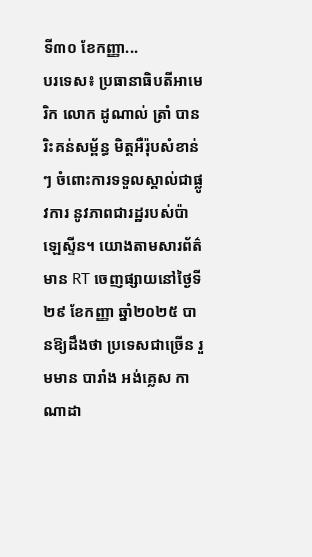ទី៣០ ខែកញ្ញា...
បរទេស៖ ប្រធានាធិបតីអាមេរិក លោក ដូណាល់ ត្រាំ បានរិះគន់សម្ព័ន្ធ មិត្តអឺរ៉ុបសំខាន់ៗ ចំពោះការទទួលស្គាល់ជាផ្លូវការ នូវភាពជារដ្ឋរបស់ប៉ាឡេស្ទីន។ យោងតាមសារព័ត៌មាន RT ចេញផ្សាយនៅថ្ងៃទី២៩ ខែកញ្ញា ឆ្នាំ២០២៥ បានឱ្យដឹងថា ប្រទេសជាច្រើន រួមមាន បារាំង អង់គ្លេស កាណាដា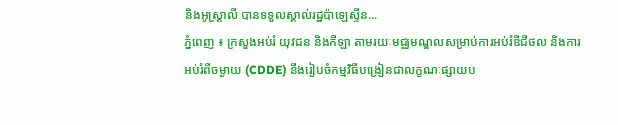និងអូស្ត្រាលី បានទទួលស្គាល់រដ្ឋប៉ាឡេស្ទីន...
ភ្នំពេញ ៖ ក្រសួងអប់រំ យុវជន និងកីឡា តាមរយៈមជ្ឈមណ្ឌលសម្រាប់ការអប់រំឌីជីថល និងការអប់រំពីចម្ងាយ (CDDE) នឹងរៀបចំកម្មវិធីបង្រៀនជាលក្ខណៈផ្សាយប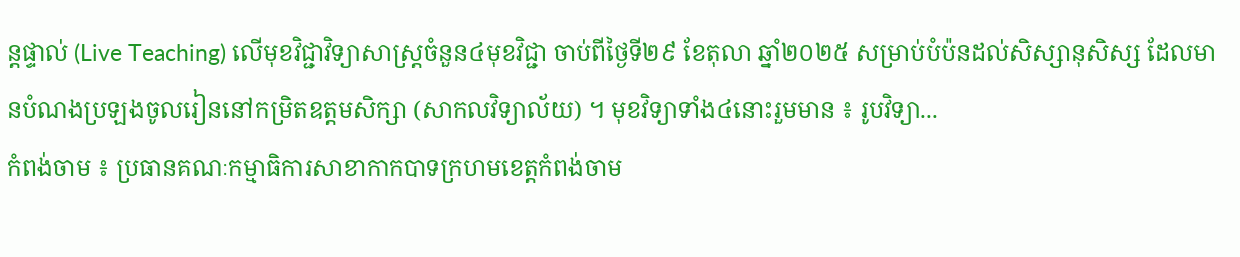ន្តផ្ទាល់ (Live Teaching) លើមុខវិជ្ជាវិទ្យាសាស្រ្តចំនួន៤មុខវិជ្ជា ចាប់ពីថ្ងៃទី២៩ ខែតុលា ឆ្នាំ២០២៥ សម្រាប់បំប៉នដល់សិស្សានុសិស្ស ដែលមានបំណងប្រឡងចូលរៀននៅកម្រិតឧត្តមសិក្សា (សាកលវិទ្យាល័យ) ។ មុខវិទ្យាទាំង៤នោះរួមមាន ៖ រូបវិទ្យា...
កំពង់ចាម ៖ ប្រធានគណៈកម្មាធិការសាខាកាកបាទក្រហមខេត្តកំពង់ចាម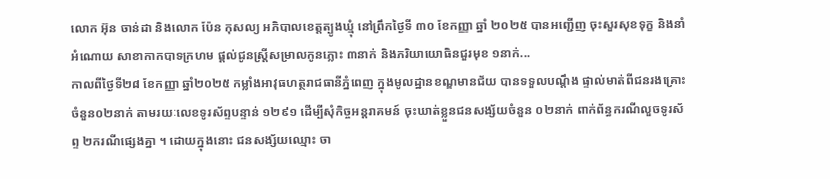លោក អ៊ុន ចាន់ដា និងលោក ប៉ែន កុសល្យ អភិបាលខេត្តត្បូងឃ្មុំ នៅព្រឹកថ្ងៃទី ៣០ ខែកញ្ញា ឆ្នាំ ២០២៥ បានអញ្ជើញ ចុះសួរសុខទុក្ខ និងនាំអំណោយ សាខាកាកបាទក្រហម ផ្ដល់ជូនស្ត្រីសម្រាលកូនភ្លោះ ៣នាក់ និងភរិយាយោធិនជួរមុខ ១នាក់...
កាលពីថ្ងៃទី២៨ ខែកញ្ញា ឆ្នាំ២០២៥ កម្លាំងអាវុធហត្ថរាជធានីភ្នំពេញ ក្នុងមូលដ្ឋានខណ្ឌមានជ័យ បានទទួលបណ្តឹង ផ្ទាល់មាត់ពីជនរងគ្រោះ ចំនួន០២នាក់ តាមរយៈលេខទូរស័ព្ទបន្ទាន់ ១២៩១ ដើម្បីសុំកិច្ចអន្តរាគមន៍ ចុះឃាត់ខ្លួនជនសង្ស័យចំនួន ០២នាក់ ពាក់ព័ន្ធករណីលួចទូរស័ព្ទ ២ករណីផ្សេងគ្នា ។ ដោយក្នុងនោះ ជនសង្ស័យឈ្មោះ ចា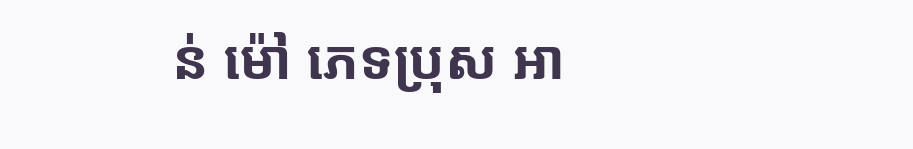ន់ ម៉ៅ ភេទប្រុស អា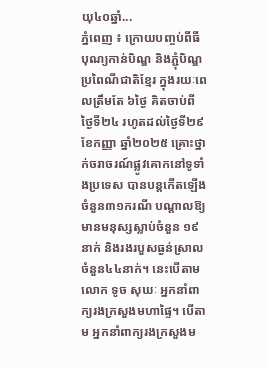យុ៤០ឆ្នាំ...
ភ្នំពេញ ៖ ក្រោយបញ្ចប់ពីធីបុណ្យកាន់បិណ្ឌ និងភ្ជុំបិណ្ឌប្រពៃណីជាតិខ្មែរ ក្នុងរយៈពេលត្រឹមតែ ៦ថ្ងៃ គិតចាប់ពីថ្ងៃទី២៤ រហូតដល់ថ្ងៃទី២៩ ខែកញ្ញា ឆ្នាំ២០២៥ គ្រោះថ្នាក់ចរាចរណ៍ផ្លូវគោកនៅទូទាំងប្រទេស បានបន្តកើតឡើងចំនួន៣១ករណី បណ្តាលឱ្យមានមនុស្សស្លាប់ចំនួន ១៩នាក់ និងរងរបួសធ្ងន់ស្រាលចំនួន៤៤នាក់។ នេះបើតាមលោក ទូច សុឃៈ អ្នកនាំពាក្យរងក្រសួងមហាផ្ទៃ។ បើតាម អ្នកនាំពាក្យរងក្រសួងម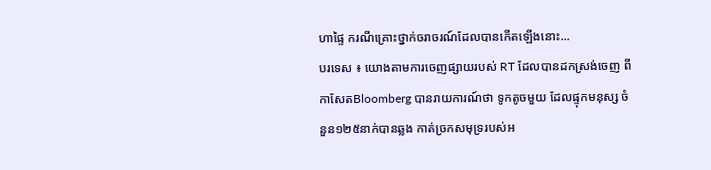ហាផ្ទៃ ករណីគ្រោះថ្នាក់ចរាចរណ៍ដែលបានកើតឡើងនោះ...
បរទេស ៖ យោងតាមការចេញផ្សាយរបស់ RT ដែលបានដកស្រង់ចេញ ពីកាសែតBloomberg បានរាយការណ៍ថា ទូកតូចមួយ ដែលផ្ទុកមនុស្ស ចំនួន១២៥នាក់បានឆ្លង កាត់ច្រកសមុទ្ររបស់អ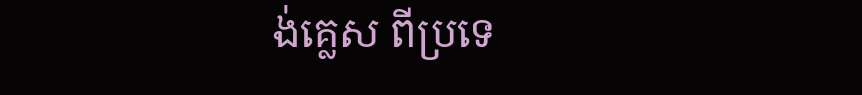ង់គ្លេស ពីប្រទេ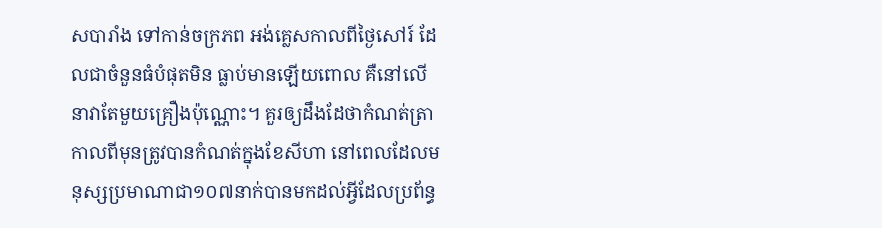សបារាំង ទៅកាន់ចក្រភព អង់គ្លេសកាលពីថ្ងៃសៅរ៍ ដែលជាចំនួនធំបំផុតមិន ធ្លាប់មានឡើយពោល គឺនៅលើនាវាតែមួយគ្រឿងប៉ុណ្ណោះ។ គួរឲ្យដឹងដែថាកំណត់ត្រាកាលពីមុនត្រូវបានកំណត់ក្នុងខែសីហា នៅពេលដែលមនុស្សប្រមាណាជា១០៧នាក់បានមកដល់អ្វីដែលប្រព័ន្ធ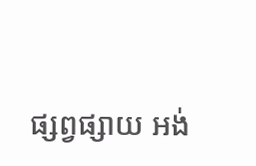ផ្សព្វផ្សាយ អង់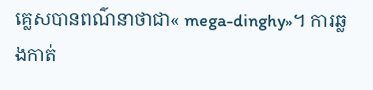គ្លេសបានពណ៌នាថាជា« mega-dinghy»។ ការឆ្លងកាត់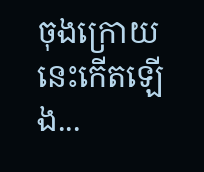ចុងក្រោយនេះកើតឡើង...